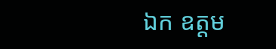ឯក ឧត្ដម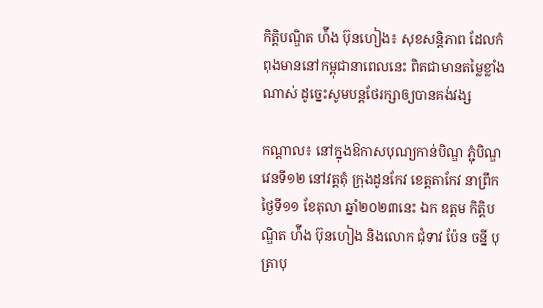កិត្តិបណ្ឌិត ហ៉ីង ប៊ុនហៀង៖ សុខសន្ដិភាព ដែលកំពុងមាននៅកម្ពុជានាពេលនេះ ពិតជាមានតម្លៃខ្លាំងណាស់ ដូច្នេះសូមបន្ដថែរក្សាឲ្យបានគង់វង្ស

កណ្ដាល៖ នៅក្នុងឱកាសបុណ្យកាន់បិណ្ឌ ភ្ជុំបិណ្ឌវេនទី១២ នៅវត្តតុំ ក្រុងដូនកែវ ខេត្តតាកែវ នាព្រឹកថ្ងៃទី១១ ខែតុលា ឆ្នាំ២០២៣នេះ ឯក ឧត្ដម កិតិ្តបណ្ឌិត ហ៉ីង ប៊ុនហៀង និងលោក ជុំទាវ ប៉ែន ចន្នី បុត្រាបុ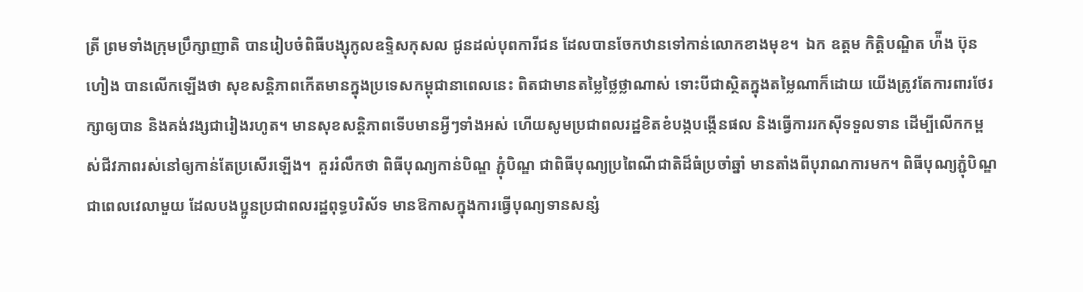ត្រី ព្រមទាំងក្រុមប្រឹក្សាញាតិ បានរៀបចំពិធីបង្សុកូលឧទ្ទិសកុសល ជូនដល់បុពការីជន ដែលបានចែកឋានទៅកាន់លោកខាងមុខ។  ឯក ឧត្ដម កិត្តិបណ្ឌិត ហ៉ីង ប៊ុនហៀង បានលើកឡើងថា សុខសន្តិភាពកើតមានក្នុងប្រទេសកម្ពុជានាពេលនេះ ពិតជាមានតម្លៃថ្លៃថ្លាណាស់ ទោះបីជាស្ថិតក្នុងតម្លៃណាក៏ដោយ យើងត្រូវតែការពារថែរក្សាឲ្យបាន និងគង់វង្សជារៀងរហូត។ មានសុខសន្តិភាពទើបមានអ្វីៗទាំងអស់ ហើយសូមប្រជាពលរដ្ឋខិតខំបង្កបង្កើនផល និងធ្វើការរកស៊ីទទួលទាន ដើម្បីលើកកម្ពស់ជីវភាពរស់នៅឲ្យកាន់តែប្រសើរឡើង។  គួររំលឹកថា ពិធីបុណ្យកាន់បិណ្ឌ ភ្ជុំបិណ្ឌ ជាពិធីបុណ្យប្រពៃណីជាតិដ៏ធំប្រចាំឆ្នាំ មានតាំងពីបុរាណការមក។ ពិធីបុណ្យភ្ជុំបិណ្ឌជាពេលវេលាមួយ ដែលបងប្អូនប្រជាពលរដ្ឋពុទ្ធបរិស័ទ មានឱកាសក្នុងការធ្វើបុណ្យទានសន្សំ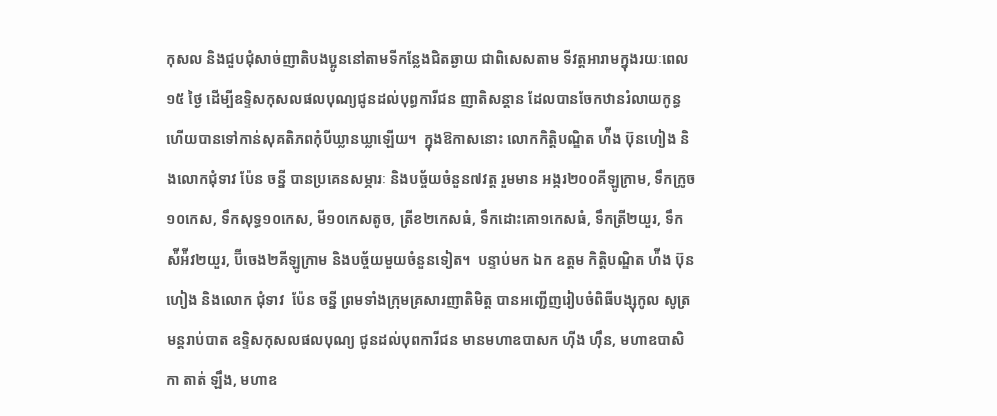កុសល និងជួបជុំសាច់ញាតិបងប្អូននៅតាមទីកន្លែងជិតឆ្ងាយ ជាពិសេសតាម ទីវត្តអារាមក្នុងរយៈពេល១៥ ថ្ងៃ ដើម្បីឧទ្ទិសកុសលផលបុណ្យជូនដល់បុព្ធការីជន ញាតិសន្ដាន ដែលបានចែកឋានរំលាយកូន្ធ ហើយបានទៅកាន់សុគតិភពកុំបីឃ្លានឃ្លាឡើយ។  ក្នុងឱកាសនោះ លោកកិត្តិបណ្ឌិត ហ៉ីង ប៊ុនហៀង និងលោកជុំទាវ ប៉ែន ចន្នី បានប្រគេនសម្ភារៈ និងបច្ច័យចំនួន៧វត្ត រួមមាន អង្ករ២០០គីឡូក្រាម, ទឹកក្រូច១០កេស, ទឹកសុទ្ធ១០កេស, មី១០កេសតូច, ត្រីខ២កេសធំ, ទឹកដោះគោ១កេសធំ, ទឹកត្រី២យួរ, ទឹកស៉ីអ៉ីវ២យួរ, ប៊ីចេង២គីឡូក្រាម និងបច្ច័យមួយចំនួនទៀត។  បន្ទាប់មក ឯក ឧត្ដម កិត្តិបណ្ឌិត ហ៉ីង ប៊ុនហៀង និងលោក ជុំទាវ  ប៉ែន ចនី្ន ព្រមទាំងក្រុមគ្រសារញាតិមិត្ត បានអញ្ជើញរៀបចំពិធីបង្សុកូល សូត្រមន្តរាប់បាត ឧទ្ទិសកុសលផលបុណ្យ ជូនដល់បុពការីជន មានមហាឧបាសក ហ៊ីង ហ៊ឹន, មហាឧបាសិកា តាត់ ឡឹង, មហាឧ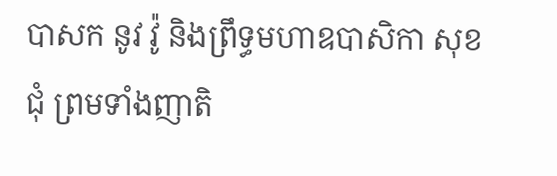បាសក នូវ វ៉ូ និងព្រឹទ្ធមហាឧបាសិកា សុខ ជុំ ព្រមទាំងញាតិ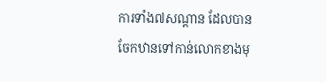ការទាំង៧សណ្តាន ដែលបានចែកឋានទៅកាន់លោកខាងមុ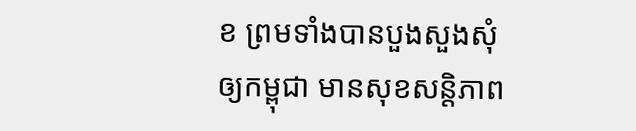ខ ព្រមទាំងបានបួងសួងសុំឲ្យកម្ពុជា មានសុខសន្តិភាព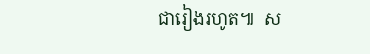ជារៀងរហូត៕  ស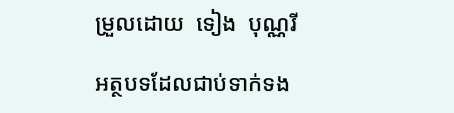ម្រួលដោយ  ទៀង  បុណ្ណរី

អត្ថបទដែលជាប់ទាក់ទង